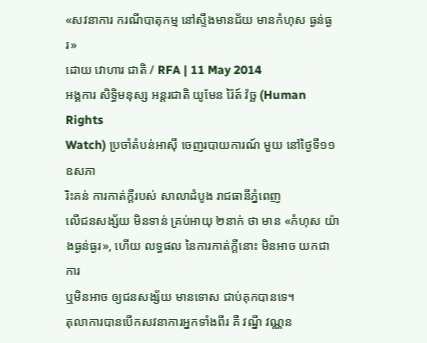«សវនាការ ករណីបាតុកម្ម នៅស្ទឹងមានជ័យ មានកំហុស ធ្ងន់ធ្ងរ»
ដោយ វោហារ ជាតិ / RFA | 11 May 2014
អង្គការ សិទ្ធិមនុស្ស អន្តរជាតិ យូមែន រ៉ៃត៍ វ៉ច្ឆ (Human Rights
Watch) ប្រចាំតំបន់អាស៊ី ចេញរបាយការណ៍ មួយ នៅថ្ងៃទី១១ ឧសភា
រិះគន់ ការកាត់ក្ដីរបស់ សាលាដំបូង រាជធានីភ្នំពេញ
លើជនសង្ស័យ មិនទាន់ គ្រប់អាយុ ២នាក់ ថា មាន «កំហុស យ៉ាងធ្ងន់ធ្ងរ», ហើយ លទ្ធផល នៃការកាត់ក្ដីនោះ មិនអាច យកជាការ
ឬមិនអាច ឲ្យជនសង្ស័យ មានទោស ជាប់គុកបានទេ។
តុលាការបានបើកសវនាការអ្នកទាំងពីរ គឺ វណ្នី វណ្ណន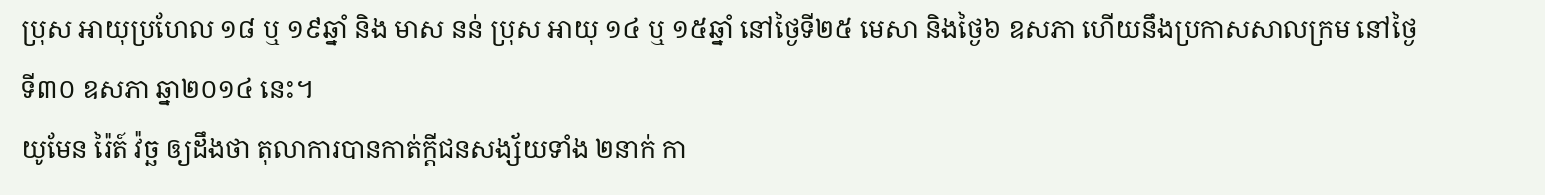ប្រុស អាយុប្រហែល ១៨ ឬ ១៩ឆ្នាំ និង មាស នន់ ប្រុស អាយុ ១៤ ឬ ១៥ឆ្នាំ នៅថ្ងៃទី២៥ មេសា និងថ្ងៃ៦ ឧសភា ហើយនឹងប្រកាសសាលក្រម នៅថ្ងៃទី៣០ ឧសភា ឆ្នា២០១៤ នេះ។
យូមែន រ៉ៃត៍ វ៉ច្ឆ ឲ្យដឹងថា តុលាការបានកាត់ក្ដីជនសង្ស័យទាំង ២នាក់ កា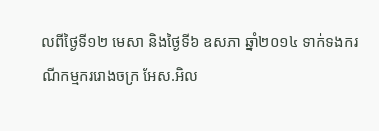លពីថ្ងៃទី១២ មេសា និងថ្ងៃទី៦ ឧសភា ឆ្នាំ២០១៤ ទាក់ទងករណីកម្មកររោងចក្រ អែស.អិល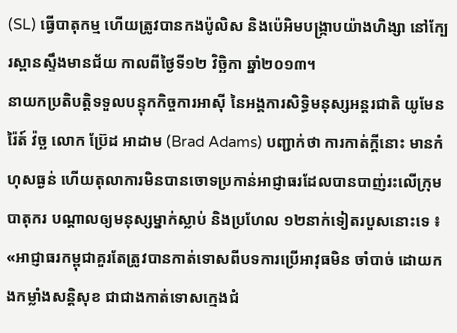(SL) ធ្វើបាតុកម្ម ហើយត្រូវបានកងប៉ូលិស និងប៉េអិមបង្ក្រាបយ៉ាងហិង្សា នៅក្បែរស្ពានស្ទឹងមានជ័យ កាលពីថ្ងៃទី១២ វិច្ឆិកា ឆ្នាំ២០១៣។
នាយកប្រតិបត្តិទទួលបន្ទុកកិច្ចការអាស៊ី នៃអង្គការសិទ្ធិមនុស្សអន្តរជាតិ យូមែន រ៉ៃត៍ វ៉ច្ឆ លោក ប៊្រែដ អាដាម (Brad Adams) បញ្ជាក់ថា ការកាត់ក្ដីនោះ មានកំហុសធ្ងន់ ហើយតុលាការមិនបានចោទប្រកាន់អាជ្ញាធរដែលបានបាញ់រះលើក្រុមបាតុករ បណ្ដាលឲ្យមនុស្សម្នាក់ស្លាប់ និងប្រហែល ១២នាក់ទៀតរបួសនោះទេ ៖ «អាជ្ញាធរកម្ពុជាគួរតែត្រូវបានកាត់ទោសពីបទការប្រើអាវុធមិន ចាំបាច់ ដោយកងកម្លាំងសន្តិសុខ ជាជាងកាត់ទោសក្មេងជំ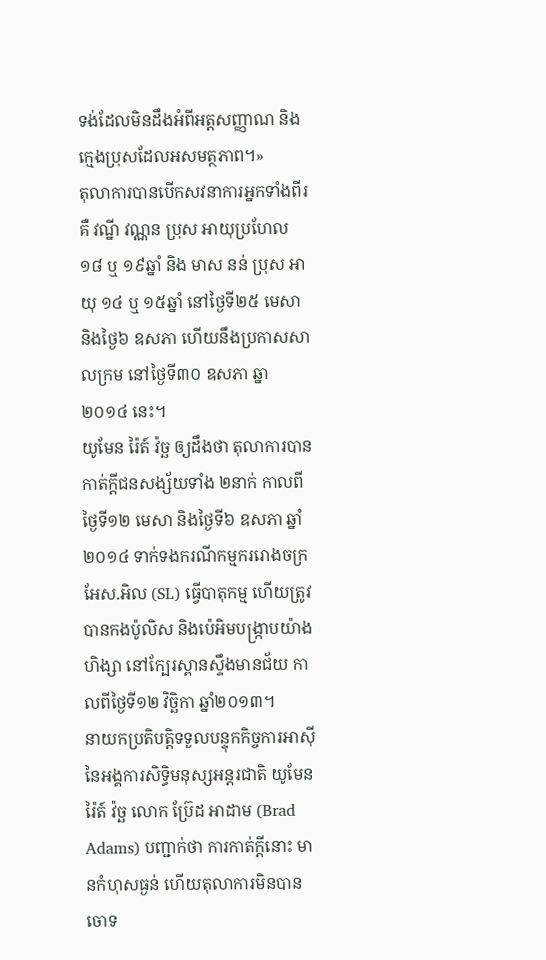ទង់ដែលមិនដឹងអំពីអត្តសញ្ញាណ និងក្មេងប្រុសដែលអសមត្ថភាព។»
តុលាការបានបើកសវនាការអ្នកទាំងពីរ គឺ វណ្នី វណ្ណន ប្រុស អាយុប្រហែល ១៨ ឬ ១៩ឆ្នាំ និង មាស នន់ ប្រុស អាយុ ១៤ ឬ ១៥ឆ្នាំ នៅថ្ងៃទី២៥ មេសា និងថ្ងៃ៦ ឧសភា ហើយនឹងប្រកាសសាលក្រម នៅថ្ងៃទី៣០ ឧសភា ឆ្នា២០១៤ នេះ។
យូមែន រ៉ៃត៍ វ៉ច្ឆ ឲ្យដឹងថា តុលាការបានកាត់ក្ដីជនសង្ស័យទាំង ២នាក់ កាលពីថ្ងៃទី១២ មេសា និងថ្ងៃទី៦ ឧសភា ឆ្នាំ២០១៤ ទាក់ទងករណីកម្មកររោងចក្រ អែស.អិល (SL) ធ្វើបាតុកម្ម ហើយត្រូវបានកងប៉ូលិស និងប៉េអិមបង្ក្រាបយ៉ាងហិង្សា នៅក្បែរស្ពានស្ទឹងមានជ័យ កាលពីថ្ងៃទី១២ វិច្ឆិកា ឆ្នាំ២០១៣។
នាយកប្រតិបត្តិទទួលបន្ទុកកិច្ចការអាស៊ី នៃអង្គការសិទ្ធិមនុស្សអន្តរជាតិ យូមែន រ៉ៃត៍ វ៉ច្ឆ លោក ប៊្រែដ អាដាម (Brad Adams) បញ្ជាក់ថា ការកាត់ក្ដីនោះ មានកំហុសធ្ងន់ ហើយតុលាការមិនបានចោទ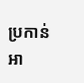ប្រកាន់អា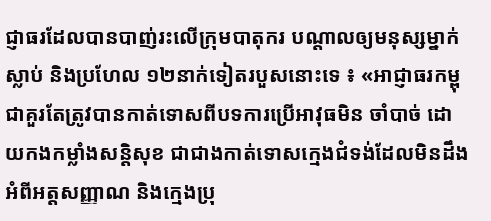ជ្ញាធរដែលបានបាញ់រះលើក្រុមបាតុករ បណ្ដាលឲ្យមនុស្សម្នាក់ស្លាប់ និងប្រហែល ១២នាក់ទៀតរបួសនោះទេ ៖ «អាជ្ញាធរកម្ពុជាគួរតែត្រូវបានកាត់ទោសពីបទការប្រើអាវុធមិន ចាំបាច់ ដោយកងកម្លាំងសន្តិសុខ ជាជាងកាត់ទោសក្មេងជំទង់ដែលមិនដឹងអំពីអត្តសញ្ញាណ និងក្មេងប្រុ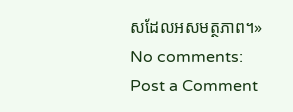សដែលអសមត្ថភាព។»
No comments:
Post a Comment